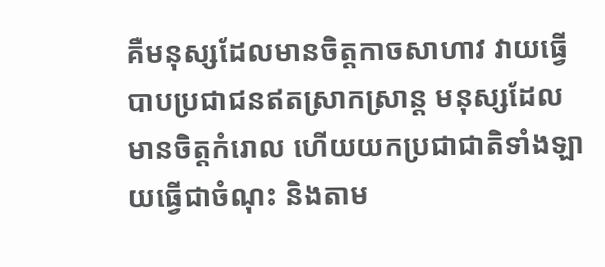គឺមនុស្សដែលមានចិត្តកាចសាហាវ វាយធ្វើបាបប្រជាជនឥតស្រាកស្រាន្ត មនុស្សដែលមានចិត្តកំរោល ហើយយកប្រជាជាតិទាំងឡាយធ្វើជាចំណុះ និងតាម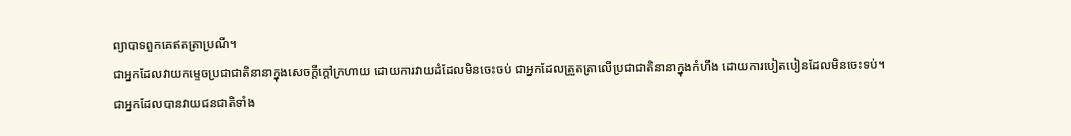ព្យាបាទពួកគេឥតត្រាប្រណី។
ជាអ្នកដែលវាយកម្ទេចប្រជាជាតិនានាក្នុងសេចក្ដីក្ដៅក្រហាយ ដោយការវាយដំដែលមិនចេះចប់ ជាអ្នកដែលត្រួតត្រាលើប្រជាជាតិនានាក្នុងកំហឹង ដោយការបៀតបៀនដែលមិនចេះទប់។
ជាអ្នកដែលបានវាយជនជាតិទាំង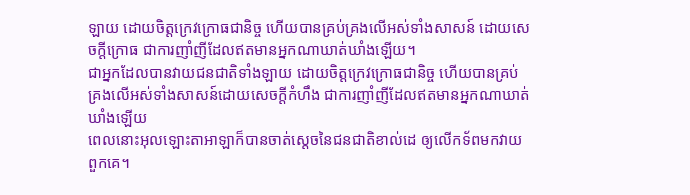ឡាយ ដោយចិត្តក្រេវក្រោធជានិច្ច ហើយបានគ្រប់គ្រងលើអស់ទាំងសាសន៍ ដោយសេចក្ដីក្រោធ ជាការញាំញីដែលឥតមានអ្នកណាឃាត់ឃាំងឡើយ។
ជាអ្នកដែលបានវាយជនជាតិទាំងឡាយ ដោយចិត្តក្រេវក្រោធជានិច្ច ហើយបានគ្រប់គ្រងលើអស់ទាំងសាសន៍ដោយសេចក្ដីកំហឹង ជាការញាំញីដែលឥតមានអ្នកណាឃាត់ឃាំងឡើយ
ពេលនោះអុលឡោះតាអាឡាក៏បានចាត់ស្តេចនៃជនជាតិខាល់ដេ ឲ្យលើកទ័ពមកវាយពួកគេ។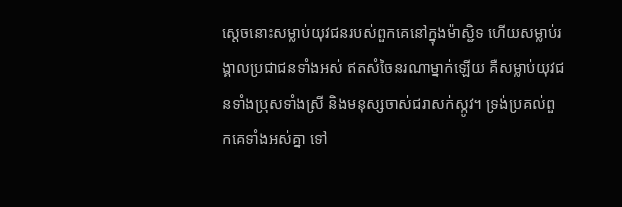ស្តេចនោះសម្លាប់យុវជនរបស់ពួកគេនៅក្នុងម៉ាស្ជិទ ហើយសម្លាប់រង្គាលប្រជាជនទាំងអស់ ឥតសំចៃនរណាម្នាក់ឡើយ គឺសម្លាប់យុវជនទាំងប្រុសទាំងស្រី និងមនុស្សចាស់ជរាសក់ស្កូវ។ ទ្រង់ប្រគល់ពួកគេទាំងអស់គ្នា ទៅ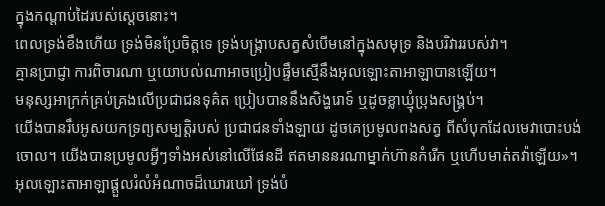ក្នុងកណ្តាប់ដៃរបស់ស្តេចនោះ។
ពេលទ្រង់ខឹងហើយ ទ្រង់មិនប្រែចិត្តទេ ទ្រង់បង្ក្រាបសត្វសំបើមនៅក្នុងសមុទ្រ និងបរិវាររបស់វា។
គ្មានប្រាជ្ញា ការពិចារណា ឬយោបល់ណាអាចប្រៀបផ្ទឹមស្មើនឹងអុលឡោះតាអាឡាបានឡើយ។
មនុស្សអាក្រក់គ្រប់គ្រងលើប្រជាជនទុគ៌ត ប្រៀបបាននឹងសិង្ហរោទ៍ ឬដូចខ្លាឃ្មុំប្រុងសង្គ្រប់។
យើងបានរឹបអូសយកទ្រព្យសម្បត្តិរបស់ ប្រជាជនទាំងឡាយ ដូចគេប្រមូលពងសត្វ ពីសំបុកដែលមេវាបោះបង់ចោល។ យើងបានប្រមូលអ្វីៗទាំងអស់នៅលើផែនដី ឥតមាននរណាម្នាក់ហ៊ានកំរើក ឬហើបមាត់តវ៉ាឡើយ»។
អុលឡោះតាអាឡាផ្ដួលរំលំអំណាចដ៏ឃោរឃៅ ទ្រង់បំ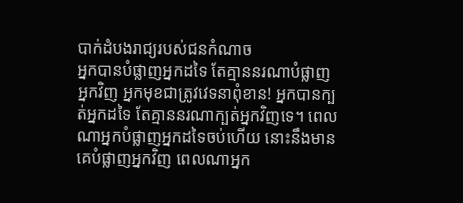បាក់ដំបងរាជ្យរបស់ជនកំណាច
អ្នកបានបំផ្លាញអ្នកដទៃ តែគ្មាននរណាបំផ្លាញអ្នកវិញ អ្នកមុខជាត្រូវវេទនាពុំខាន! អ្នកបានក្បត់អ្នកដទៃ តែគ្មាននរណាក្បត់អ្នកវិញទេ។ ពេលណាអ្នកបំផ្លាញអ្នកដទៃចប់ហើយ នោះនឹងមានគេបំផ្លាញអ្នកវិញ ពេលណាអ្នក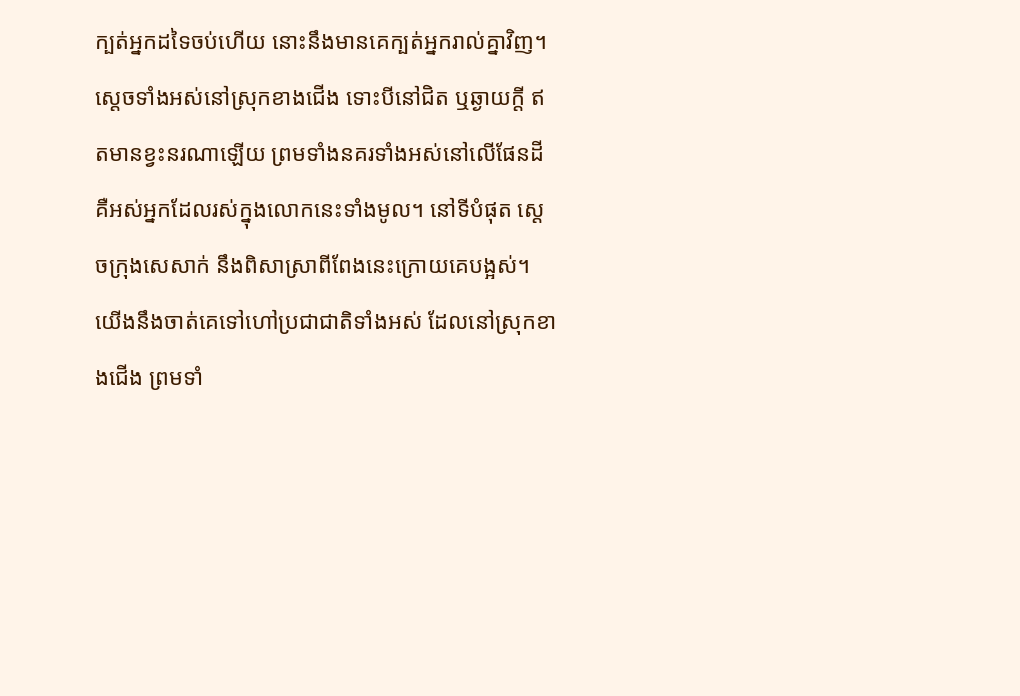ក្បត់អ្នកដទៃចប់ហើយ នោះនឹងមានគេក្បត់អ្នករាល់គ្នាវិញ។
ស្ដេចទាំងអស់នៅស្រុកខាងជើង ទោះបីនៅជិត ឬឆ្ងាយក្ដី ឥតមានខ្វះនរណាឡើយ ព្រមទាំងនគរទាំងអស់នៅលើផែនដី គឺអស់អ្នកដែលរស់ក្នុងលោកនេះទាំងមូល។ នៅទីបំផុត ស្ដេចក្រុងសេសាក់ នឹងពិសាស្រាពីពែងនេះក្រោយគេបង្អស់។
យើងនឹងចាត់គេទៅហៅប្រជាជាតិទាំងអស់ ដែលនៅស្រុកខាងជើង ព្រមទាំ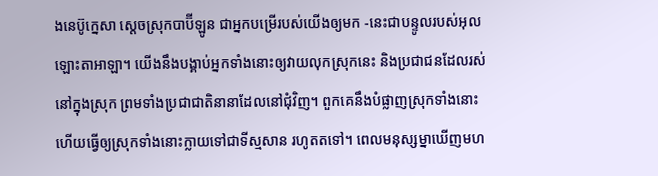ងនេប៊ូក្នេសា ស្ដេចស្រុកបាប៊ីឡូន ជាអ្នកបម្រើរបស់យើងឲ្យមក -នេះជាបន្ទូលរបស់អុលឡោះតាអាឡា។ យើងនឹងបង្គាប់អ្នកទាំងនោះឲ្យវាយលុកស្រុកនេះ និងប្រជាជនដែលរស់នៅក្នុងស្រុក ព្រមទាំងប្រជាជាតិនានាដែលនៅជុំវិញ។ ពួកគេនឹងបំផ្លាញស្រុកទាំងនោះ ហើយធ្វើឲ្យស្រុកទាំងនោះក្លាយទៅជាទីស្មសាន រហូតតទៅ។ ពេលមនុស្សម្នាឃើញមហ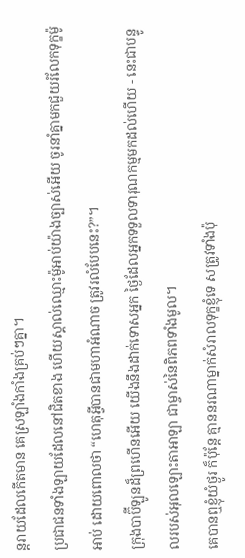ន្តរាយដែលកើតមាន គេស្រឡាំងកាំងគ្រប់ៗគ្នា។
ប្រជាជនទាំងឡាយដែលនៅជិតខាង ហើយស្គាល់ឈ្មោះម៉ូអាប់យ៉ាងច្បាស់អើយ ចូរនាំគ្នាមកជួយរំលែកទុក្ខម៉ូអាប់ ដោយពោលថា “ហេតុអ្វីបានជាមហាអំណាច ត្រូវរលំបែបនេះ?”។
ក្រុងបាប៊ីឡូនដ៏ព្រហើនអើយ យើងនឹងដាក់ទោសអ្នក ថ្ងៃដែលអ្នកទទួលទារុណកម្មមកដល់ហើយ - នេះជាបន្ទូលរបស់អុលឡោះតាអាឡា ជាម្ចាស់នៃពិភពទាំងមូល។
គេបានឮខ្ញុំយំថ្ងូរ ក៏ប៉ុន្តែ គ្មាននរណាម្នាក់សំរាលទុក្ខខ្ញុំទេ សត្រូវទាំងប៉ុ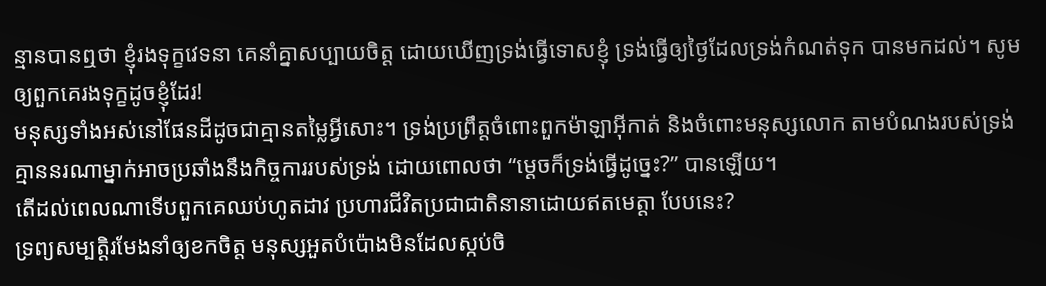ន្មានបានឮថា ខ្ញុំរងទុក្ខវេទនា គេនាំគ្នាសប្បាយចិត្ត ដោយឃើញទ្រង់ធ្វើទោសខ្ញុំ ទ្រង់ធ្វើឲ្យថ្ងៃដែលទ្រង់កំណត់ទុក បានមកដល់។ សូមឲ្យពួកគេរងទុក្ខដូចខ្ញុំដែរ!
មនុស្សទាំងអស់នៅផែនដីដូចជាគ្មានតម្លៃអ្វីសោះ។ ទ្រង់ប្រព្រឹត្តចំពោះពួកម៉ាឡាអ៊ីកាត់ និងចំពោះមនុស្សលោក តាមបំណងរបស់ទ្រង់ គ្មាននរណាម្នាក់អាចប្រឆាំងនឹងកិច្ចការរបស់ទ្រង់ ដោយពោលថា “ម្ដេចក៏ទ្រង់ធ្វើដូច្នេះ?” បានឡើយ។
តើដល់ពេលណាទើបពួកគេឈប់ហូតដាវ ប្រហារជីវិតប្រជាជាតិនានាដោយឥតមេត្តា បែបនេះ?
ទ្រព្យសម្បត្តិរមែងនាំឲ្យខកចិត្ត មនុស្សអួតបំប៉ោងមិនដែលស្កប់ចិ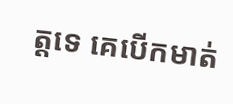ត្តទេ គេបើកមាត់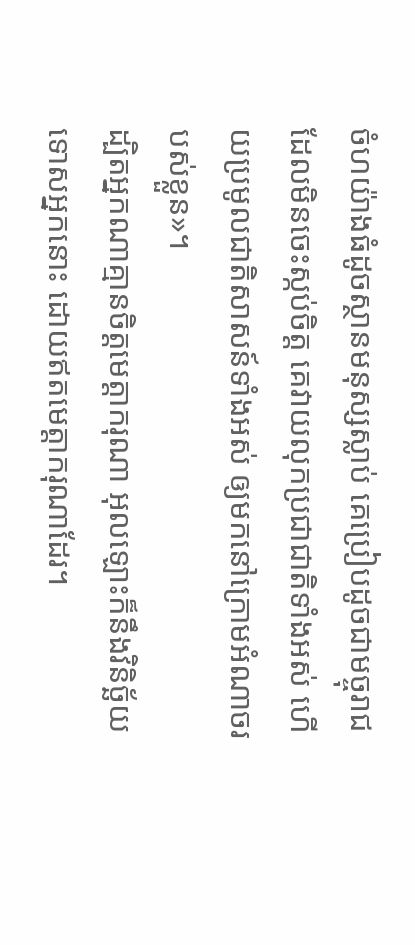ចំហយ៉ាងធំដូចស្ថានមនុស្សស្លាប់ គេប្រៀបដូចជាមច្ចុរាជដែលមិនចេះស្កប់ចិត្ត គេវាយលុកប្រជាជាតិទាំងអស់ ហើយប្រមូលជាតិសាសន៍ទាំងអស់ ឲ្យមកនៅក្រោមអំណាចរបស់ខ្លួន»។
ដ្បិតអ្នកណាគ្មានចិត្ដមេត្ដាករុណា អុលឡោះក៏នឹងវិនិច្ឆ័យទោសអ្នកនោះ ដោយឥតមេត្ដាករុណាដែរ។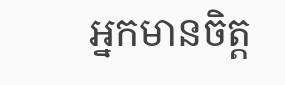អ្នកមានចិត្ដ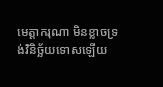មេត្ដាករុណា មិនខ្លាចទ្រង់វិនិច្ឆ័យទោសឡើយ